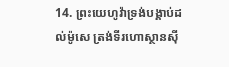14. ព្រះយេហូវ៉ាទ្រង់បង្គាប់ដល់ម៉ូសេ ត្រង់ទីរហោស្ថានស៊ី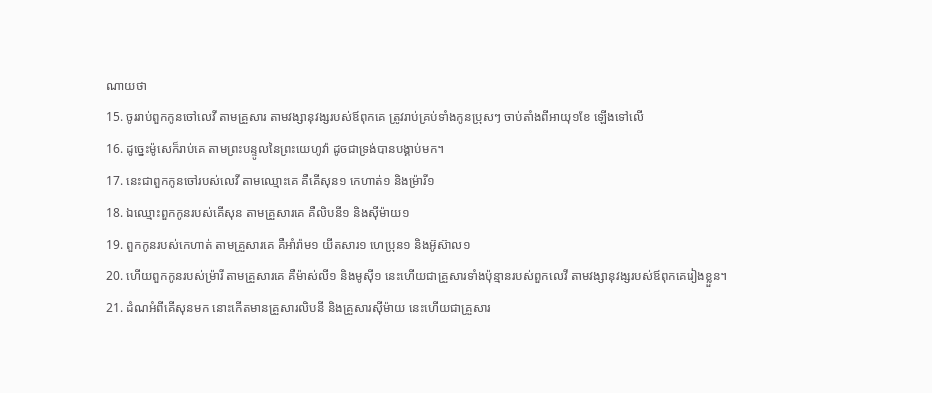ណាយថា
15. ចូររាប់ពួកកូនចៅលេវី តាមគ្រួសារ តាមវង្សានុវង្សរបស់ឪពុកគេ ត្រូវរាប់គ្រប់ទាំងកូនប្រុសៗ ចាប់តាំងពីអាយុ១ខែ ឡើងទៅលើ
16. ដូច្នេះម៉ូសេក៏រាប់គេ តាមព្រះបន្ទូលនៃព្រះយេហូវ៉ា ដូចជាទ្រង់បានបង្គាប់មក។
17. នេះជាពួកកូនចៅរបស់លេវី តាមឈ្មោះគេ គឺគើសុន១ កេហាត់១ និងម្រ៉ារី១
18. ឯឈ្មោះពួកកូនរបស់គើសុន តាមគ្រួសារគេ គឺលិបនី១ និងស៊ីម៉ាយ១
19. ពួកកូនរបស់កេហាត់ តាមគ្រួសារគេ គឺអាំរ៉ាម១ យីតសារ១ ហេប្រុន១ និងអ៊ូស៊ាល១
20. ហើយពួកកូនរបស់ម្រ៉ារី តាមគ្រួសារគេ គឺម៉ាស់លី១ និងមូស៊ី១ នេះហើយជាគ្រួសារទាំងប៉ុន្មានរបស់ពួកលេវី តាមវង្សានុវង្សរបស់ឪពុកគេរៀងខ្លួន។
21. ដំណអំពីគើសុនមក នោះកើតមានគ្រួសារលិបនី និងគ្រួសារស៊ីម៉ាយ នេះហើយជាគ្រួសារ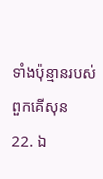ទាំងប៉ុន្មានរបស់ពួកគើសុន
22. ឯ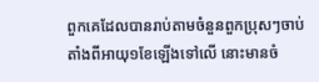ពួកគេដែលបានរាប់តាមចំនួនពួកប្រុសៗចាប់តាំងពីអាយុ១ខែឡើងទៅលើ នោះមានចំ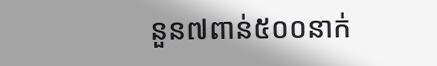នួន៧ពាន់៥០០នាក់